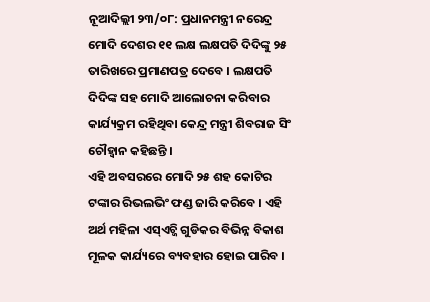ନୂଆଦିଲ୍ଲୀ ୨୩/୦୮: ପ୍ରଧାନମନ୍ତ୍ରୀ ନରେନ୍ଦ୍ର ମୋଦି ଦେଶର ୧୧ ଲକ୍ଷ ଲକ୍ଷପତି ଦିଦିଙ୍କୁ ୨୫ ତାରିଖରେ ପ୍ରମାଣପତ୍ର ଦେବେ । ଲକ୍ଷପତି ଦିଦିଙ୍କ ସହ ମୋଦି ଆଲୋଚନା କରିବାର କାର୍ଯ୍ୟକ୍ରମ ରହିଥିବା କେନ୍ଦ୍ର ମନ୍ତ୍ରୀ ଶିବରାଜ ସିଂ ଚୌହ୍ୱାନ କହିଛନ୍ତି ।
ଏହି ଅବସରରେ ମୋଦି ୨୫ ଶହ କୋଟିର ଟଙ୍କାର ରିଭଲଭିଂ ଫଣ୍ଡ ଜାରି କରିବେ । ଏହି ଅର୍ଥ ମହିଳା ଏସ୍ଏଚ୍ଜି ଗୁଡିକର ବିଭିନ୍ନ ବିକାଶ ମୂଳକ କାର୍ଯ୍ୟରେ ବ୍ୟବହାର ହୋଇ ପାରିବ ।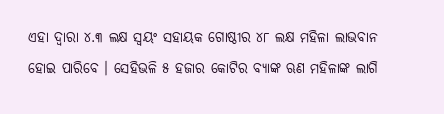ଏହା ଦ୍ୱାରା ୪.୩ ଲକ୍ଷ ସ୍ୱୟଂ ସହାୟକ ଗୋଷ୍ଠୀର ୪୮ ଲକ୍ଷ ମହିଳା ଲାଭବାନ ହୋଇ ପାରିବେ । ସେହିଭଳି ୫ ହଜାର କୋଟିର ବ୍ୟାଙ୍କ ଋଣ ମହିଳାଙ୍କ ଲାଗି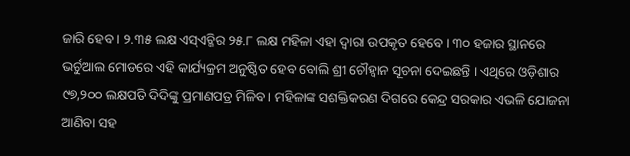ଜାରି ହେବ । ୨.୩୫ ଲକ୍ଷ ଏସ୍ଏଚ୍ଜିର ୨୫.୮ ଲକ୍ଷ ମହିଳା ଏହା ଦ୍ୱାରା ଉପକୃତ ହେବେ । ୩୦ ହଜାର ସ୍ଥାନରେ ଭର୍ଚୁଆଲ ମୋଡରେ ଏହି କାର୍ଯ୍ୟକ୍ରମ ଅନୁଷ୍ଠିତ ହେବ ବୋଲି ଶ୍ରୀ ଚୌହ୍ୱାନ ସୂଚନା ଦେଇଛନ୍ତି । ଏଥିରେ ଓଡ଼ିଶାର ୯୭,୨୦୦ ଲକ୍ଷପତି ଦିଦିଙ୍କୁ ପ୍ରମାଣପତ୍ର ମିଳିବ । ମହିଳାଙ୍କ ସଶକ୍ତିକରଣ ଦିଗରେ କେନ୍ଦ୍ର ସରକାର ଏଭଳି ଯୋଜନା ଆଣିବା ସହ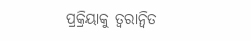ପ୍ରକ୍ରିୟାକୁ ତ୍ୱରାନ୍ୱିତ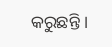କରୁଛନ୍ତି ।